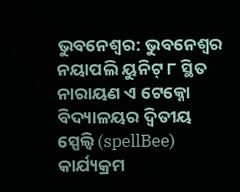ଭୁବନେଶ୍ୱର: ଭୁବନେଶ୍ୱର ନୟାପଲି ୟୁନିଟ୍ ୮ ସ୍ଥିତ ନାରାୟଣ ଏ ଟେକ୍ନୋ ବିଦ୍ୟାଳୟର ଦ୍ୱିତୀୟ ସ୍ପେଲ୍ବି (spellBee) କାର୍ଯ୍ୟକ୍ରମ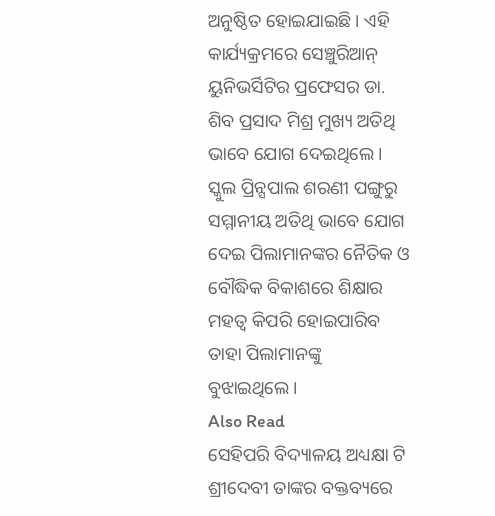ଅନୁଷ୍ଠିତ ହୋଇଯାଇଛି । ଏହି କାର୍ଯ୍ୟକ୍ରମରେ ସେଞ୍ଚୁରିଆନ୍ ୟୁନିଭର୍ସିଟିର ପ୍ରଫେସର ଡା. ଶିବ ପ୍ରସାଦ ମିଶ୍ର ମୁଖ୍ୟ ଅତିଥି ଭାବେ ଯୋଗ ଦେଇଥିଲେ । ସ୍କୁଲ ପ୍ରିନ୍ସପାଲ ଶରଣୀ ପଙ୍ଗୁରୁ ସମ୍ମାନୀୟ ଅତିଥି ଭାବେ ଯୋଗ ଦେଇ ପିଲାମାନଙ୍କର ନୈତିକ ଓ ବୌଦ୍ଧିକ ବିକାଶରେ ଶିକ୍ଷାର ମହତ୍ୱ କିପରି ହୋଇପାରିବ ତାହା ପିଲାମାନଙ୍କୁ ବୁଝାଇଥିଲେ।
Also Read
ସେହିପରି ବିଦ୍ୟାଳୟ ଅଧ୍ୟକ୍ଷା ଟି ଶ୍ରୀଦେବୀ ତାଙ୍କର ବକ୍ତବ୍ୟରେ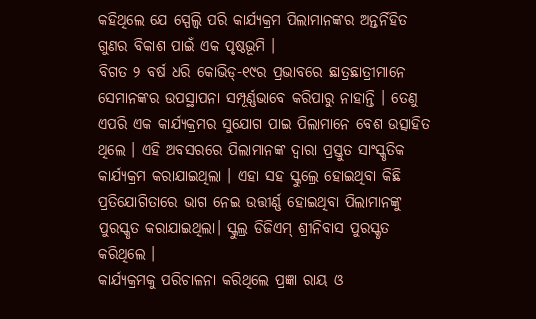କହିଥିଲେ ଯେ ସ୍ପେଲ୍ବି ପରି କାର୍ଯ୍ୟକ୍ରମ ପିଲାମାନଙ୍କର ଅନ୍ତର୍ନିହିତ ଗୁଣର ବିକାଶ ପାଇଁ ଏକ ପୃଷ୍ଠଭୂମି ।
ବିଗତ ୨ ବର୍ଷ ଧରି କୋଭିଡ୍-୧୯ର ପ୍ରଭାବରେ ଛାତ୍ରଛାତ୍ରୀମାନେ ସେମାନଙ୍କର ଉପସ୍ଥାପନା ସମ୍ପୂର୍ଣ୍ଣଭାବେ କରିପାରୁ ନାହାନ୍ତି । ତେଣୁ ଏପରି ଏକ କାର୍ଯ୍ୟକ୍ରମର ସୁଯୋଗ ପାଇ ପିଲାମାନେ ବେଶ ଉତ୍ସାହିତ ଥିଲେ । ଏହି ଅବସରରେ ପିଲାମାନଙ୍କ ଦ୍ୱାରା ପ୍ରସ୍ତୁତ ସାଂସ୍କୃତିକ କାର୍ଯ୍ୟକ୍ରମ କରାଯାଇଥିଲା । ଏହା ସହ ସ୍କୁଲ୍ରେ ହୋଇଥିବା କିଛି ପ୍ରତିଯୋଗିତାରେ ଭାଗ ନେଇ ଉତ୍ତୀର୍ଣ୍ଣ ହୋଇଥିବା ପିଲାମାନଙ୍କୁ ପୁରସ୍କୃତ କରାଯାଇଥିଲା। ସ୍କୁଲ୍ର ଡିଜିଏମ୍ ଶ୍ରୀନିବାସ ପୁରସ୍କୃତ କରିଥିଲେ ।
କାର୍ଯ୍ୟକ୍ରମକୁ ପରିଚାଳନା କରିଥିଲେ ପ୍ରଜ୍ଞା ରାୟ ଓ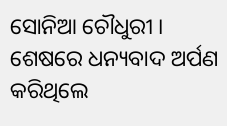ସୋନିଆ ଚୌଧୁରୀ । ଶେଷରେ ଧନ୍ୟବାଦ ଅର୍ପଣ କରିଥିଲେ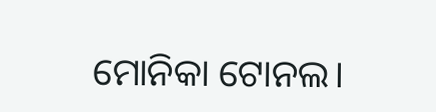ମୋନିକା ଟୋନଲ।